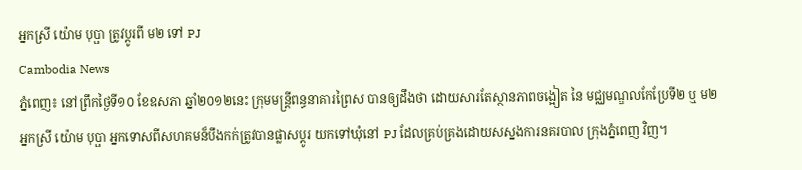អ្នកស្រី យ៉ោម បុប្ផា ត្រូវប្ដូរពី ម២ ទៅ PJ
Cambodia News
ភ្នំពេញ៖ នៅព្រឹកថ្ងៃទី១០ ខែឧសភា ឆ្នាំ២០១២នេះ ក្រុមមន្ត្រីពន្ធនាគារព្រៃស បានឲ្យដឹងថា ដោយសារតែស្ថានភាពចង្អៀត នៃ មជ្ឈមណ្ឌលកែប្រែទី២ ឬ ម២ អ្នកស្រី យ៉ោម បុប្ផា អ្នកទោសពីសហគមន៏បឹងកក់ត្រូវបានផ្លាសប្ដូរ យកទៅឃុំនៅ PJ ដែលគ្រប់គ្រងដោយសស្នងការនគរបាល ក្រុងភ្នំពេញ វិញ។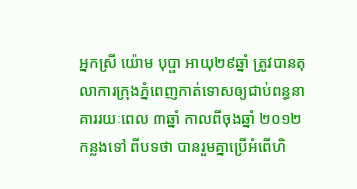អ្នកស្រី យ៉ោម បុប្ផា អាយុ២៩ឆ្នាំ ត្រូវបានតុលាការក្រុងភ្នំពេញកាត់ទោសឲ្យជាប់ពន្ធនាគាររយៈពេល ៣ឆ្នាំ កាលពីចុងឆ្នាំ ២០១២ កន្លងទៅ ពីបទថា បានរួមគ្នាប្រើអំពើហិ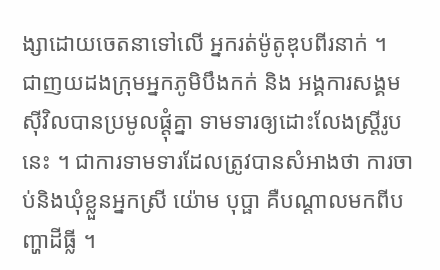ង្សាដោយចេតនាទៅលើ អ្នករត់ម៉ូតូឌុបពីរនាក់ ។
ជាញយដងក្រុមអ្នកភូមិបឹងកក់ និង អង្គការសង្គមស៊ីវិលបានប្រមូលផ្ដុំគ្នា ទាមទារឲ្យដោះលែងស្ត្រីរូបនេះ ។ ជាការទាមទារដែលត្រូវបានសំអាងថា ការចាប់និងឃុំខ្លួនអ្នកស្រី យ៉ោម បុប្ផា គឺបណ្ដាលមកពីបញ្ហាដីធ្លី ។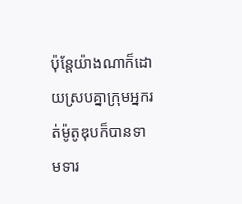ប៉ុន្តែយ៉ាងណាក៏ដោយស្របគ្នាក្រុមអ្នករត់ម៉ូតូឌុបក៏បានទាមទារ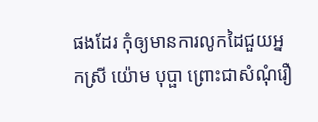ផងដែរ កុំឲ្យមានការលូកដៃជួយអ្នកស្រី យ៉ោម បុប្ផា ព្រោះជាសំណុំរឿ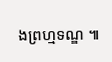ងព្រហ្មទណ្ឌ ៕